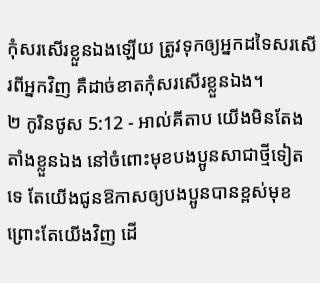កុំសរសើរខ្លួនឯងឡើយ ត្រូវទុកឲ្យអ្នកដទៃសរសើរពីអ្នកវិញ គឺដាច់ខាតកុំសរសើរខ្លួនឯង។
២ កូរិនថូស 5:12 - អាល់គីតាប យើងមិនតែងតាំងខ្លួនឯង នៅចំពោះមុខបងប្អូនសាជាថ្មីទៀតទេ តែយើងជូនឱកាសឲ្យបងប្អូនបានខ្ពស់មុខព្រោះតែយើងវិញ ដើ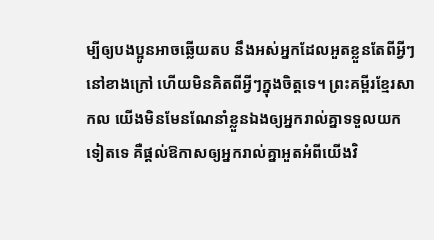ម្បីឲ្យបងប្អូនអាចឆ្លើយតប នឹងអស់អ្នកដែលអួតខ្លួនតែពីអ្វីៗនៅខាងក្រៅ ហើយមិនគិតពីអ្វីៗក្នុងចិត្ដទេ។ ព្រះគម្ពីរខ្មែរសាកល យើងមិនមែនណែនាំខ្លួនឯងឲ្យអ្នករាល់គ្នាទទួលយកទៀតទេ គឺផ្ដល់ឱកាសឲ្យអ្នករាល់គ្នាអួតអំពីយើងវិ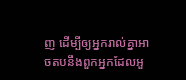ញ ដើម្បីឲ្យអ្នករាល់គ្នាអាចតបនឹងពួកអ្នកដែលអួ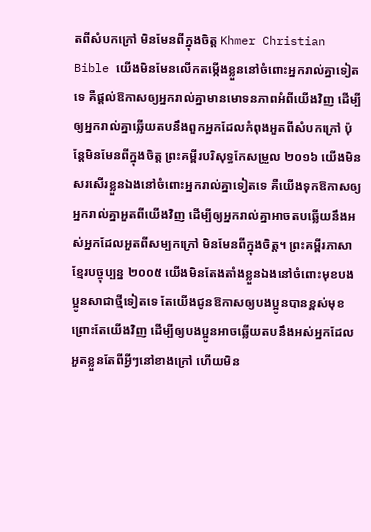តពីសំបកក្រៅ មិនមែនពីក្នុងចិត្ត Khmer Christian Bible យើងមិនមែនលើកតម្កើងខ្លួននៅចំពោះអ្នករាល់គ្នាទៀតទេ គឺផ្ដល់ឱកាសឲ្យអ្នករាល់គ្នាមានមោទនភាពអំពីយើងវិញ ដើម្បីឲ្យអ្នករាល់គ្នាឆ្លើយតបនឹងពួកអ្នកដែលកំពុងអួតពីសំបកក្រៅ ប៉ុន្ដែមិនមែនពីក្នុងចិត្ដ ព្រះគម្ពីរបរិសុទ្ធកែសម្រួល ២០១៦ យើងមិនសរសើរខ្លួនឯងនៅចំពោះអ្នករាល់គ្នាទៀតទេ គឺយើងទុកឱកាសឲ្យអ្នករាល់គ្នាអួតពីយើងវិញ ដើម្បីឲ្យអ្នករាល់គ្នាអាចតបឆ្លើយនឹងអស់អ្នកដែលអួតពីសម្បកក្រៅ មិនមែនពីក្នុងចិត្ត។ ព្រះគម្ពីរភាសាខ្មែរបច្ចុប្បន្ន ២០០៥ យើងមិនតែងតាំងខ្លួនឯងនៅចំពោះមុខបងប្អូនសាជាថ្មីទៀតទេ តែយើងជូនឱកាសឲ្យបងប្អូនបានខ្ពស់មុខ ព្រោះតែយើងវិញ ដើម្បីឲ្យបងប្អូនអាចឆ្លើយតបនឹងអស់អ្នកដែលអួតខ្លួនតែពីអ្វីៗនៅខាងក្រៅ ហើយមិន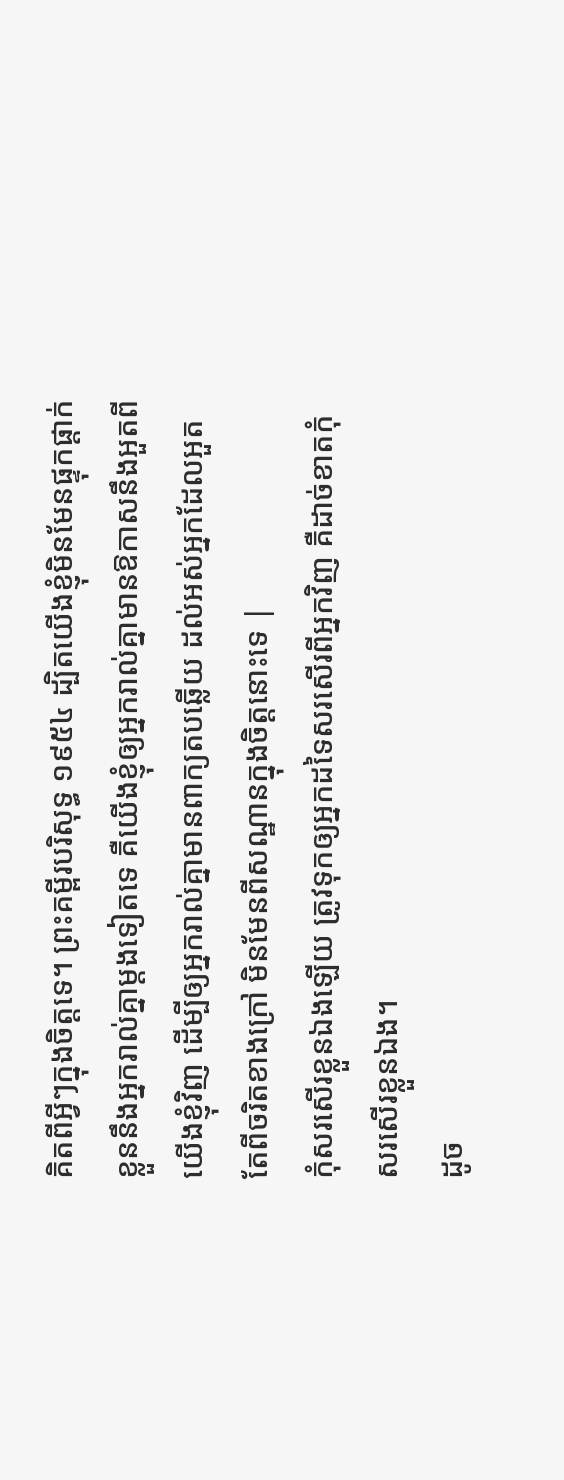គិតពីអ្វីៗក្នុងចិត្តទេ។ ព្រះគម្ពីរបរិសុទ្ធ ១៩៥៤ ដ្បិតយើងខ្ញុំមិនមែនផ្ទុកផ្តាក់ខ្លួននឹងអ្នករាល់គ្នាម្តងទៀតទេ គឺយើងខ្ញុំឲ្យអ្នករាល់គ្នាមានឱកាសនឹងអួតពីយើងខ្ញុំវិញ ដើម្បីឲ្យអ្នករាល់គ្នាមានពាក្យតបឆ្លើយ ដល់អស់អ្នកដែលអួតតែពីចរិតខាងក្រៅ មិនមែនពីសណ្ឋានក្នុងចិត្តនោះទេ |
កុំសរសើរខ្លួនឯងឡើយ ត្រូវទុកឲ្យអ្នកដទៃសរសើរពីអ្នកវិញ គឺដាច់ខាតកុំសរសើរខ្លួនឯង។
ដូច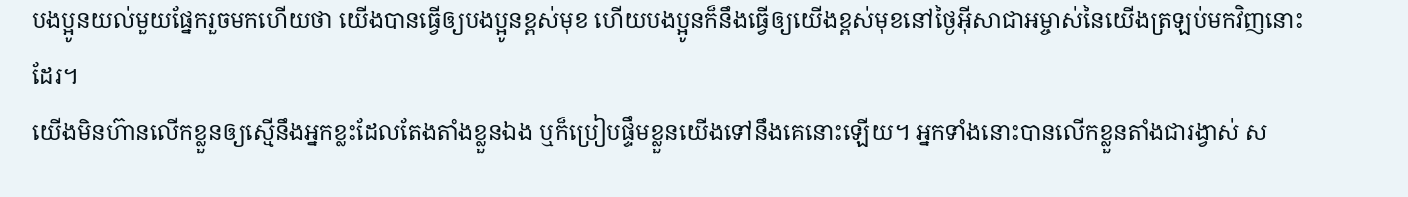បងប្អូនយល់មួយផ្នែករួចមកហើយថា យើងបានធ្វើឲ្យបងប្អូនខ្ពស់មុខ ហើយបងប្អូនក៏នឹងធ្វើឲ្យយើងខ្ពស់មុខនៅថ្ងៃអ៊ីសាជាអម្ចាស់នៃយើងត្រឡប់មកវិញនោះដែរ។
យើងមិនហ៊ានលើកខ្លួនឲ្យស្មើនឹងអ្នកខ្លះដែលតែងតាំងខ្លួនឯង ឬក៏ប្រៀបផ្ទឹមខ្លួនយើងទៅនឹងគេនោះឡើយ។ អ្នកទាំងនោះបានលើកខ្លួនតាំងជារង្វាស់ ស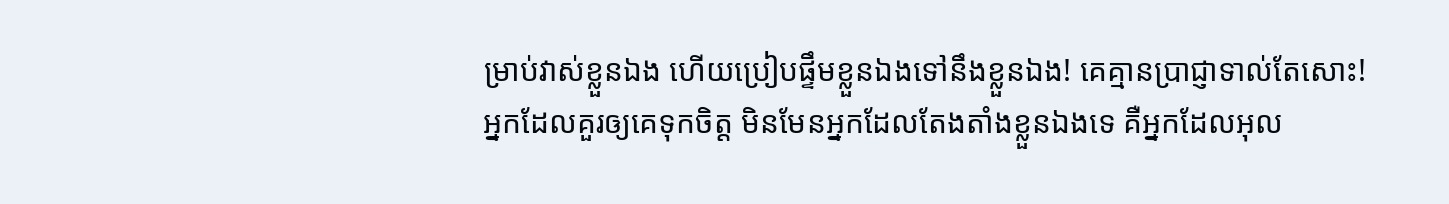ម្រាប់វាស់ខ្លួនឯង ហើយប្រៀបផ្ទឹមខ្លួនឯងទៅនឹងខ្លួនឯង! គេគ្មានប្រាជ្ញាទាល់តែសោះ!
អ្នកដែលគួរឲ្យគេទុកចិត្ដ មិនមែនអ្នកដែលតែងតាំងខ្លួនឯងទេ គឺអ្នកដែលអុល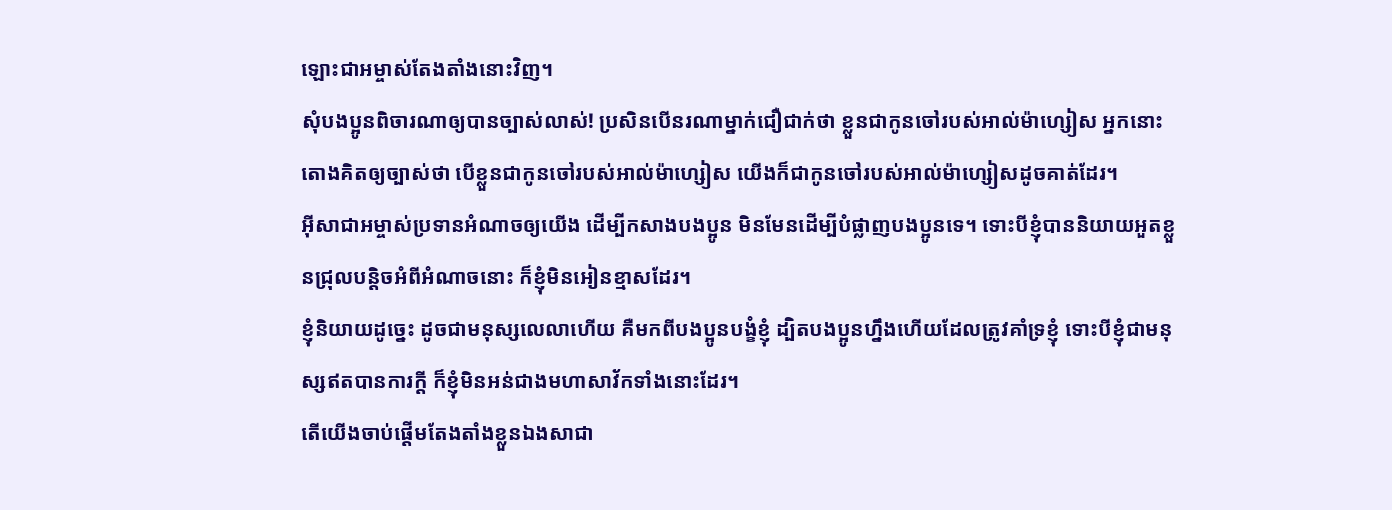ឡោះជាអម្ចាស់តែងតាំងនោះវិញ។
សុំបងប្អូនពិចារណាឲ្យបានច្បាស់លាស់! ប្រសិនបើនរណាម្នាក់ជឿជាក់ថា ខ្លួនជាកូនចៅរបស់អាល់ម៉ាហ្សៀស អ្នកនោះតោងគិតឲ្យច្បាស់ថា បើខ្លួនជាកូនចៅរបស់អាល់ម៉ាហ្សៀស យើងក៏ជាកូនចៅរបស់អាល់ម៉ាហ្សៀសដូចគាត់ដែរ។
អ៊ីសាជាអម្ចាស់ប្រទានអំណាចឲ្យយើង ដើម្បីកសាងបងប្អូន មិនមែនដើម្បីបំផ្លាញបងប្អូនទេ។ ទោះបីខ្ញុំបាននិយាយអួតខ្លួនជ្រុលបន្ដិចអំពីអំណាចនោះ ក៏ខ្ញុំមិនអៀនខ្មាសដែរ។
ខ្ញុំនិយាយដូច្នេះ ដូចជាមនុស្សលេលាហើយ គឺមកពីបងប្អូនបង្ខំខ្ញុំ ដ្បិតបងប្អូនហ្នឹងហើយដែលត្រូវគាំទ្រខ្ញុំ ទោះបីខ្ញុំជាមនុស្សឥតបានការក្ដី ក៏ខ្ញុំមិនអន់ជាងមហាសាវ័កទាំងនោះដែរ។
តើយើងចាប់ផ្ដើមតែងតាំងខ្លួនឯងសាជា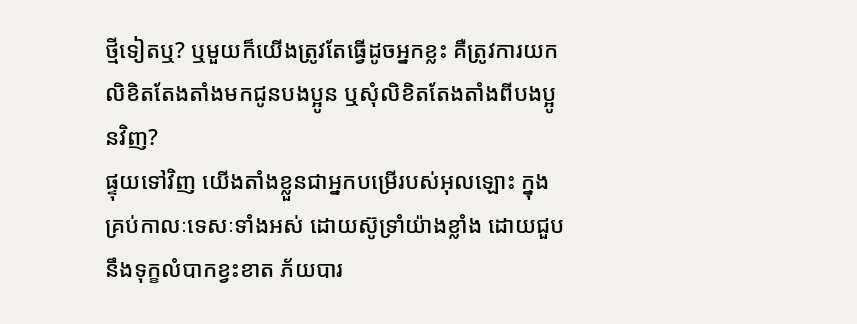ថ្មីទៀតឬ? ឬមួយក៏យើងត្រូវតែធ្វើដូចអ្នកខ្លះ គឺត្រូវការយកលិខិតតែងតាំងមកជូនបងប្អូន ឬសុំលិខិតតែងតាំងពីបងប្អូនវិញ?
ផ្ទុយទៅវិញ យើងតាំងខ្លួនជាអ្នកបម្រើរបស់អុលឡោះ ក្នុងគ្រប់កាលៈទេសៈទាំងអស់ ដោយស៊ូទ្រាំយ៉ាងខ្លាំង ដោយជួបនឹងទុក្ខលំបាកខ្វះខាត ភ័យបារ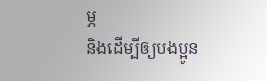ម្ភ
និងដើម្បីឲ្យបងប្អូន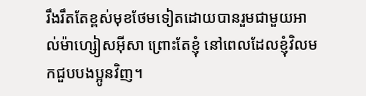រឹងរឹតតែខ្ពស់មុខថែមទៀតដោយបានរួមជាមួយអាល់ម៉ាហ្សៀសអ៊ីសា ព្រោះតែខ្ញុំ នៅពេលដែលខ្ញុំវិលមកជួបបងប្អូនវិញ។